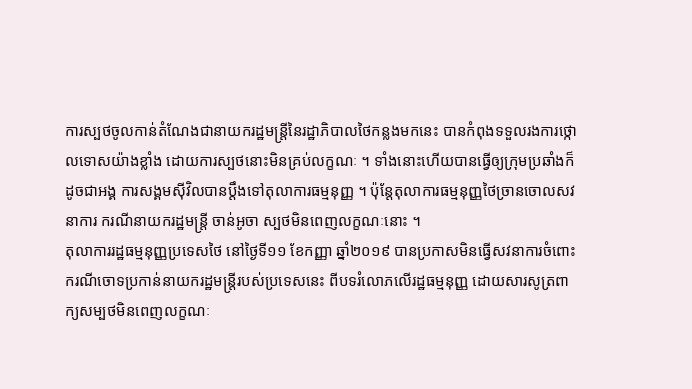ការស្បថចូលកាន់តំណែងជានាយករដ្ឋមន្ត្រីនៃរដ្ឋាភិបាលថៃកន្លងមកនេះ បានកំពុងទទួលរងការថ្កោលទោសយ៉ាងខ្លាំង ដោយការស្បថនោះមិនគ្រប់លក្ខណៈ ។ ទាំងនោះហើយបានធ្វើឲ្យក្រុមប្រឆាំងក៏ដូចជាអង្គ ការសង្គមស៊ីវិលបានប្តឹងទៅតុលាការធម្មនុញ្ញ ។ ប៉ុន្តែតុលាការធម្មនុញ្ញថៃច្រានចោលសវនាការ ករណីនាយករដ្ឋមន្ត្រី ចាន់អូចា ស្បថមិនពេញលក្ខណៈនោះ ។
តុលាការរដ្ឋធម្មនុញ្ញប្រទេសថៃ នៅថ្ងៃទី១១ ខែកញ្ញា ឆ្នាំ២០១៩ បានប្រកាសមិនធ្វើសវនាការចំពោះករណីចោទប្រកាន់នាយករដ្ឋមន្ត្រីរបស់ប្រទេសនេះ ពីបទរំលោភលើរដ្ឋធម្មនុញ្ញ ដោយសារសូត្រពាក្យសម្បថមិនពេញលក្ខណៈ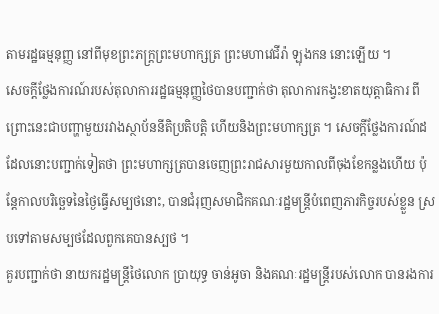តាមរដ្ឋធម្មនុញ្ញ នៅពីមុខព្រះភក្ត្រព្រះមហាក្សត្រ ព្រះមហាវេជីរ៉ា ឡុងកន នោះឡើយ ។
សេចក្តីថ្លែងការណ៍របស់តុលាការរដ្ឋធម្មនុញ្ញថៃបានបញ្ជាក់ថា តុលាការកង្វះខាតយុត្តាធិការ ពីព្រោះនេះជាបញ្ហាមួយរវាងស្ថាប័ននីតិប្រតិបត្តិ ហើយនិងព្រះមហាក្សត្រ ។ សេចក្តីថ្លែងការណ៍ដដែលនោះបញ្ជាក់ទៀតថា ព្រះមហាក្សត្របានចេញព្រះរាជសារមួយកាលពីចុងខែកន្លងហើយ ប៉ុន្តែកាលបរិច្ឆេទនៃថ្ងៃធ្វើសម្បថនោះ, បានជំរុញសមាជិកគណៈរដ្ឋមន្ត្រីបំពេញភារកិច្ចរបស់ខ្លួន ស្របទៅតាមសម្បថដែលពួកគេបានស្បថ ។
គួរបញ្ជាក់ថា នាយករដ្ឋមន្ត្រីថៃលោក ប្រាយុទ្ធ ចាន់អូចា និងគណៈរដ្ឋមន្ត្រីរបស់លោក បានរងការ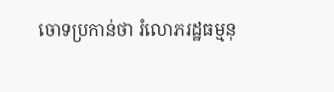ចោទប្រកាន់ថា រំលោភរដ្ឋធម្មនុ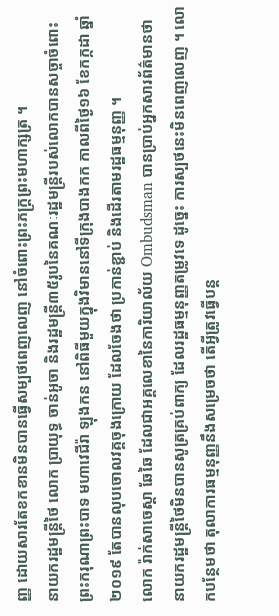ញ្ញ ដោយសារតែខកខានមិនបានធ្វើសម្បថពេញលេញ នៅចំពោះព្រះភក្ត្រព្រះមហាក្សត្រ ។
នាយករដ្ឋមន្ត្រីថៃ លោក ប្រាយុទ្ធ ចាន់អូចា និងរដ្ឋមន្ត្រី៣៥រូបនៃគណៈរដ្ឋមន្ត្រីរបស់លោកបានសច្ចាចំពោះព្រះករុណាព្រះបាទ មហាវេជីរ៉ា ឡុងកន នៅពិធីមួយក្នុងវិមាននៅទីក្រុងបាងកក កាលពីថ្ងៃ១៦ ខែកក្កដា ឆ្នាំ២០១៩ តែបានលុបចោលវគ្គចុងក្រោយ ដែលចែងថា ប្រកាន់ខ្ជាប់ និងដើរតាមរដ្ឋធម្មនុញ្ញ ។
លោក រ៉ាក់សាចេស្តា ឆែឆៃ ដែលជាអគ្គលេខានៃការិយាល័យ Ombudsman បានប្រាប់អ្នកសារព័ត៌មានថា នាយករដ្ឋមន្ត្រីថៃមិនបានសូត្រគ្រប់ពាក្យ ដែលរដ្ឋធម្មនុញ្ញតម្រូវទេ ដូច្នេះ ការស្បថនេះមិនពេញលេញ ។ លោកបន្ថែមថា តុលាការធម្មនុញ្ញនឹងសម្រេចថា តើអ្វីត្រូវធ្វើបន្ត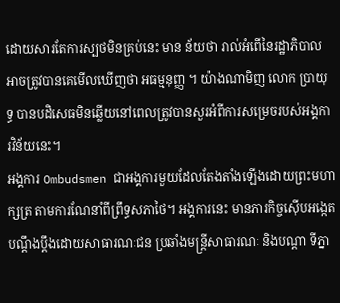ដោយសារតែការស្បថមិនគ្រប់នេះ មាន ន័យថា រាល់អំពើនៃរដ្ឋាភិបាលអាចត្រូវបានគេមើលឃើញថា អធម្មនុញ្ញ ។ យ៉ាងណាមិញ លោក ប្រាយុទ្ធ បានបដិសេធមិនឆ្លើយនៅពេលត្រូវបានសួរអំពីការសម្រេចរបស់អង្គការវិន័យនេះ។
អង្គការ Ombudsmen ជាអង្គការមួយដែលតែងតាំងឡើងដោយព្រះមហាក្សត្រ តាមការណែនាំពីព្រឹទ្ធសភាថៃ។ អង្គការនេះ មានភារកិច្ចស៊ើបអង្កេតបណ្តឹងប្តឹងដោយសាធារណៈជន ប្រឆាំងមន្ត្រីសាធារណៈ និងបណ្តា ទីភ្នា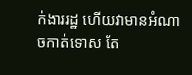ក់ងាររដ្ឋ ហើយវាមានអំណាចកាត់ទោស តែ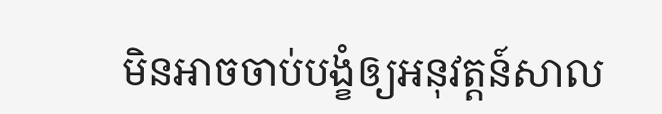មិនអាចចាប់បង្ខំឲ្យអនុវត្តន៍សាល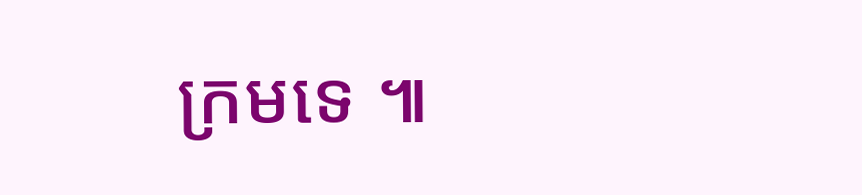ក្រមទេ ៕